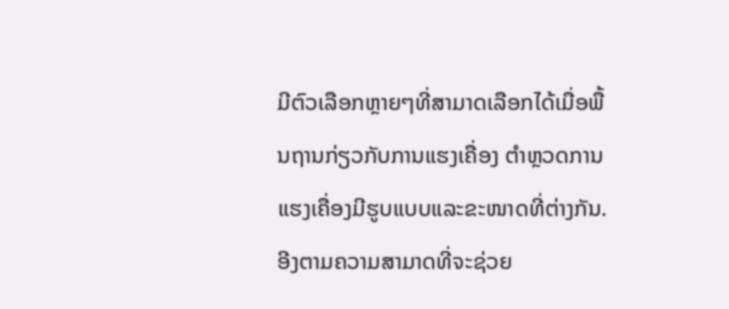ມີຕົວເລືອກຫຼາຍໆທີ່ສາມາດເລືອກໄດ້ເມື່ອພື້ນຖານກ່ຽວກັບການແຮງເຄື່ອງ ຕຳຫຼວດການແຮງເຄື່ອງມີຮູບແບບແລະຂະໜາດທີ່ຕ່າງກັນ. ອີງຕາມຄວາມສາມາດທີ່ຈະຊ່ວຍ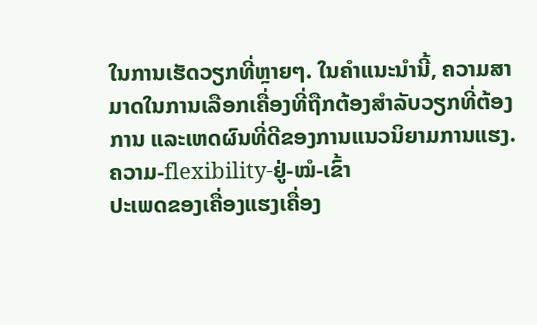ໃນການເຮັດວຽກທີ່ຫຼາຍໆ. ໃນຄຳແນະນຳນີ້, ຄວາມສາມາດໃນການເລືອກເຄື່ອງທີ່ຖືກຕ້ອງສຳລັບວຽກທີ່ຕ້ອງການ ແລະເຫດຜົນທີ່ດີຂອງການແນວນິຍາມການແຮງ.
ຄວາມ-flexibility-ຢູ່-ໝໍ-ເຂົ້າ
ປະເພດຂອງເຄື່ອງແຮງເຄື່ອງ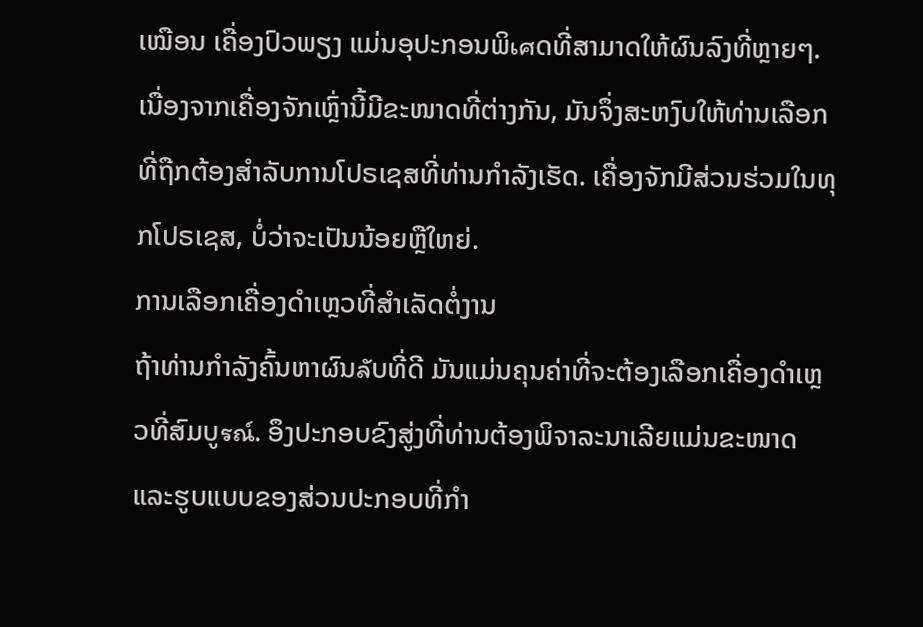ເໝືອນ ເຄື່ອງປົວພຽງ ແມ່ນອຸປະກອນພິเศດທີ່ສາມາດໃຫ້ຜົນລົງທີ່ຫຼາຍໆ. ເນື່ອງຈາກເຄື່ອງຈັກເຫຼົ່ານີ້ມີຂະໜາດທີ່ຕ່າງກັນ, ມັນຈຶ່ງສະຫງົບໃຫ້ທ່ານເລືອກທີ່ຖືກຕ້ອງສຳລັບການໂປຣເຊສທີ່ທ່ານກຳລັງເຮັດ. ເຄື່ອງຈັກມີສ່ວນຮ່ວມໃນທຸກໂປຣເຊສ, ບໍ່ວ່າຈະເປັນນ້ອຍຫຼືໃຫຍ່.
ການເລືອກເຄື່ອງດຳເຫຼວທີ່ສຳເລັດຕໍ່ງານ
ຖ້າທ່ານກຳລັງຄົ້ນຫາຜົນลัບທີ່ດີ ມັນແມ່ນຄຸນຄ່າທີ່ຈະຕ້ອງເລືອກເຄື່ອງດຳເຫຼວທີ່ສົມບູรณ์. ອຶງປະກອບຂົງສູ່ງທີ່ທ່ານຕ້ອງພິຈາລະນາເລີຍແມ່ນຂະໜາດແລະຮູບແບບຂອງສ່ວນປະກອບທີ່ກຳ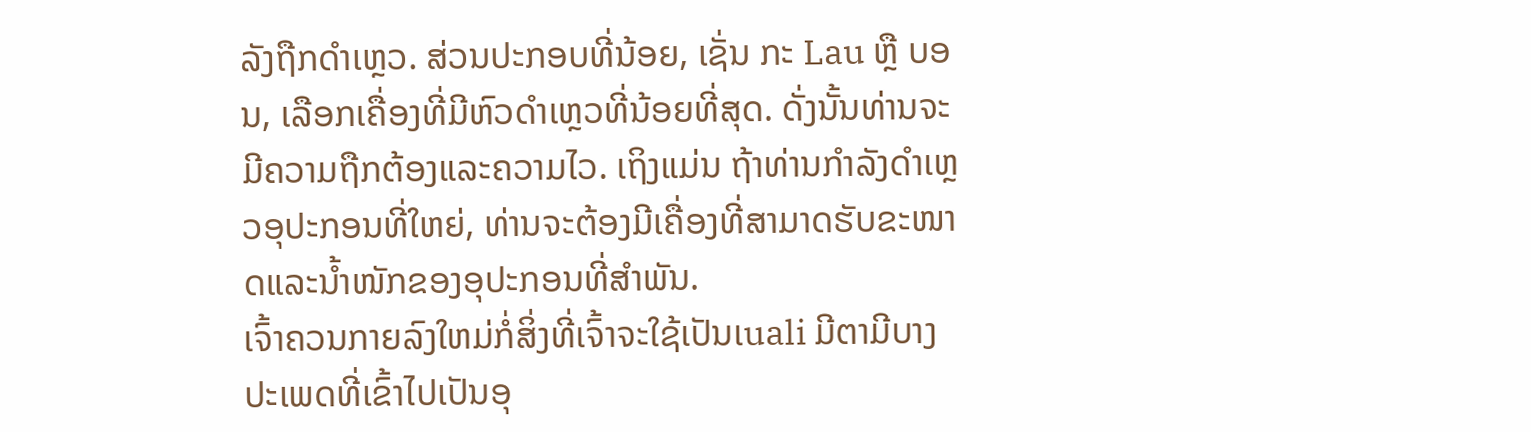ລັງຖືກດຳເຫຼວ. ສ່ວນປະກອບທີ່ນ້ອຍ, ເຊັ່ນ ກະ Lau ຫຼື ບອນ, ເລືອກເຄື່ອງທີ່ມີຫົວດຳເຫຼວທີ່ນ້ອຍທີ່ສຸດ. ດັ່ງນັ້ນທ່ານຈະມີຄວາມຖືກຕ້ອງແລະຄວາມໄວ. ເຖິງແມ່ນ ຖ້າທ່ານກຳລັງດຳເຫຼວອຸປະກອນທີ່ໃຫຍ່, ທ່ານຈະຕ້ອງມີເຄື່ອງທີ່ສາມາດຮັບຂະໜາດແລະນ້ຳໜັກຂອງອຸປະກອນທີ່ສຳພັນ.
ເຈົ້າຄວນກາຍລົງໃຫມ່ກໍ່ສິ່ງທີ່ເຈົ້າຈະໃຊ້ເປັນເuali ມີຕາມີບາງປະເພດທີ່ເຂົ້າໄປເປັນອຸ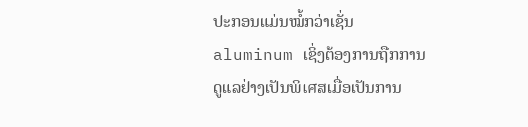ປະກອນແມ່ນໝໍ້ກວ່າເຊັ່ນ aluminum ເຊິ່ງຕ້ອງການຖືກການດູແລຢ່າງເປັນພິเศສເມື່ອເປັນການ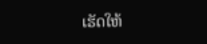ເຮັດໃຫ້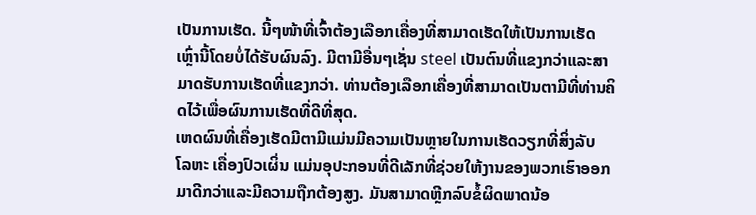ເປັນການເຮັດ. ນີ້ໆໜ້າທີ່ເຈົ້າຕ້ອງເລືອກເຄື່ອງທີ່ສາມາດເຮັດໃຫ້ເປັນການເຮັດເຫຼົ່ານີ້ໂດຍບໍ່ໄດ້ຮັບຜົນລົງ. ມີຕາມີອື່ນໆເຊັ່ນ steel ເປັນຕົນທີ່ແຂງກວ່າແລະສາມາດຮັບການເຮັດທີ່ແຂງກວ່າ. ທ່ານຕ້ອງເລືອກເຄື່ອງທີ່ສາມາດເປັນຕາມີທີ່ທ່ານຄິດໄວ້ເພື່ອຜົນການເຮັດທີ່ດີທີ່ສຸດ.
ເຫດຜົນທີ່ເຄື່ອງເຮັດມີຕາມີແມ່ນມີຄວາມເປັນຫຼາຍໃນການເຮັດວຽກທີ່ສິ່ງລັບ
ໂລຫະ ເຄື່ອງປົວເຜິ່ນ ແມ່ນອຸປະກອນທີ່ດີເລັກທີ່ຊ່ວຍໃຫ້ງານຂອງພວກເຮົາອອກມາດີກວ່າແລະມີຄວາມຖືກຕ້ອງສູງ. ມັນສາມາດຫຼີກລົບຂໍ້ຜິດພາດນ້ອ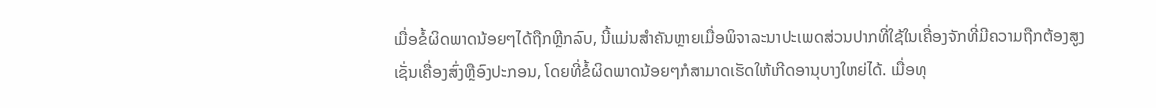ເມື່ອຂໍ້ຜິດພາດນ້ອຍໆໄດ້ຖືກຫຼີກລົບ, ນີ້ແມ່ນສຳຄັນຫຼາຍເມື່ອພິຈາລະນາປະເພດສ່ວນປາກທີ່ໃຊ້ໃນເຄື່ອງຈັກທີ່ມີຄວາມຖືກຕ້ອງສູງເຊັ່ນເຄື່ອງສົ່ງຫຼືອົງປະກອນ, ໂດຍທີ່ຂໍ້ຜິດພາດນ້ອຍໆກໍສາມາດເຮັດໃຫ້ເກີດອານຸບາງໃຫຍ່ໄດ້. ເມື່ອທຸ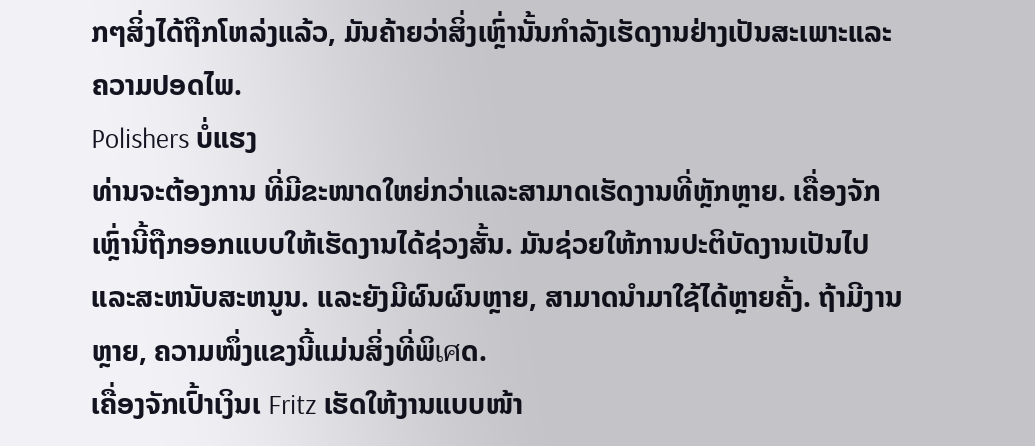ກໆສິ່ງໄດ້ຖືກໂຫລ່ງແລ້ວ, ມັນຄ້າຍວ່າສິ່ງເຫຼົ່ານັ້ນກຳລັງເຮັດງານຢ່າງເປັນສະເພາະແລະຄວາມປອດໄພ.
Polishers ບໍ່ແຮງ
ທ່ານຈະຕ້ອງການ ທີ່ມີຂະໜາດໃຫຍ່ກວ່າແລະສາມາດເຮັດງານທີ່ຫຼັກຫຼາຍ. ເຄື່ອງຈັກເຫຼົ່ານີ້ຖືກອອກແບບໃຫ້ເຮັດງານໄດ້ຊ່ວງສັ້ນ. ມັນຊ່ວຍໃຫ້ການປະຕິບັດງານເປັນໄປແລະສະຫນັບສະຫນູນ. ແລະຍັງມີຜົນຜົນຫຼາຍ, ສາມາດນຳມາໃຊ້ໄດ້ຫຼາຍຄັ້ງ. ຖ້າມີງານຫຼາຍ, ຄວາມໜຶ່ງແຂງນີ້ແມ່ນສິ່ງທີ່ພິเศດ.
ເຄື່ອງຈັກເປົ້າເງິນເ Fritz ເຮັດໃຫ້ງານແບບໜ້າ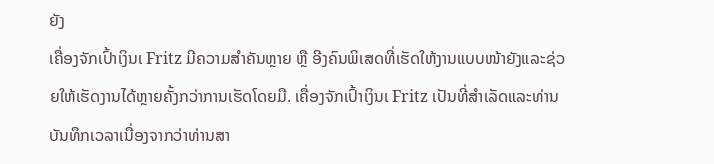ຍັງ
ເຄື່ອງຈັກເປົ້າເງິນເ Fritz ມີຄວາມສຳຄັນຫຼາຍ ຫຼື ອີງຄົນພິເສດທີ່ເຮັດໃຫ້ງານແບບໜ້າຍັງແລະຊ່ວຍໃຫ້ເຮັດງານໄດ້ຫຼາຍຄັ້ງກວ່າການເຮັດໂດຍມື. ເຄື່ອງຈັກເປົ້າເງິນເ Fritz ເປັນທີ່ສຳເລັດແລະທ່ານບັນທຶກເວລາເນື່ອງຈາກວ່າທ່ານສາ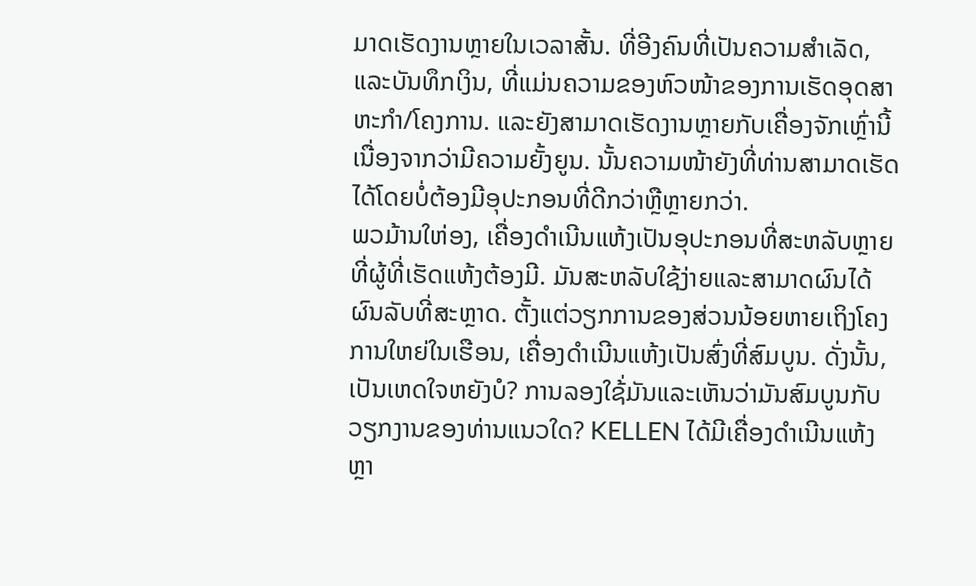ມາດເຮັດງານຫຼາຍໃນເວລາສັ້ນ. ທີ່ອີງຄົນທີ່ເປັນຄວາມສຳເລັດ, ແລະບັນທຶກເງິນ, ທີ່ແມ່ນຄວາມຂອງຫົວໜ້າຂອງການເຮັດອຸດສາຫະກຳ/ໂຄງການ. ແລະຍັງສາມາດເຮັດງານຫຼາຍກັບເຄື່ອງຈັກເຫຼົ່ານີ້ເນື່ອງຈາກວ່າມີຄວາມຍັ້ງຍູນ. ນັ້ນຄວາມໜ້າຍັງທີ່ທ່ານສາມາດເຮັດໄດ້ໂດຍບໍ່ຕ້ອງມີອຸປະກອນທີ່ດີກວ່າຫຼືຫຼາຍກວ່າ.
ພວມ້ານໃຫ່ອງ, ເຄື່ອງດຳເນີນແຫ້ງເປັນອຸປະກອນທີ່ສະຫລັບຫຼາຍທີ່ຜູ້ທີ່ເຮັດແຫ້ງຕ້ອງມີ. ມັນສະຫລັບໃຊ້ງ່າຍແລະສາມາດຜົນໄດ້ຜົນລັບທີ່ສະຫຼາດ. ຕັ້ງແຕ່ວຽກການຂອງສ່ວນນ້ອຍຫາຍເຖິງໂຄງການໃຫຍ່ໃນເຮືອນ, ເຄື່ອງດຳເນີນແຫ້ງເປັນສົ່ງທີ່ສົມບູນ. ດັ່ງນັ້ນ, ເປັນເຫດໃຈຫຍັງບໍ? ການລອງໃຊ້່ມັນແລະເຫັນວ່າມັນສົມບູນກັບວຽກງານຂອງທ່ານແນວໃດ? KELLEN ໄດ້ມີເຄື່ອງດຳເນີນແຫ້ງຫຼາ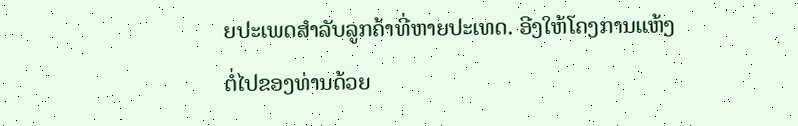ຍປະເພດສຳລັບລູກຄ້າທີ່ຫາຍປະເທດ. ອີງໃຫ້ໂຄງການແຫ້ງຕໍ່ໄປຂອງທ່ານດ້ວຍ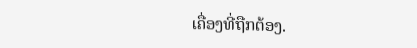ເຄື່ອງທີ່ຖືກຕ້ອງ.